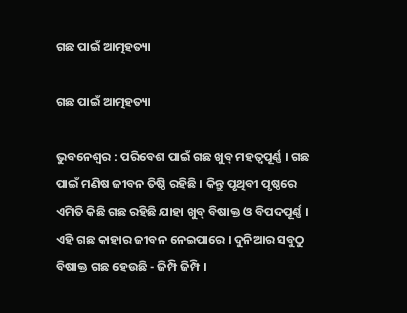ଗଛ ପାଇଁ ଆତ୍ମହତ୍ୟା

ଗଛ ପାଇଁ ଆତ୍ମହତ୍ୟା

ଭୁବନେଶ୍ୱର : ପରିବେଶ ପାଇଁ ଗଛ ଖୁବ୍ ମହତ୍ୱପୂର୍ଣ୍ଣ । ଗଛ ପାଇଁ ମଣିଷ ଜୀବନ ତିଷ୍ଠି ରହିଛି । କିନ୍ତୁ ପୃଥିବୀ ପୃଷ୍ଠରେ ଏମିତି କିଛି ଗଛ ରହିଛି ଯାହା ଖୁବ୍ ବିଷାକ୍ତ ଓ ବିପଦପୂର୍ଣ୍ଣ । ଏହି ଗଛ କାହାର ଜୀବନ ନେଇପାରେ । ଦୁନିଆର ସବୁଠୁ ବିଷାକ୍ତ ଗଛ ହେଉଛି - ଜିମ୍ପି ଜିମ୍ପି ।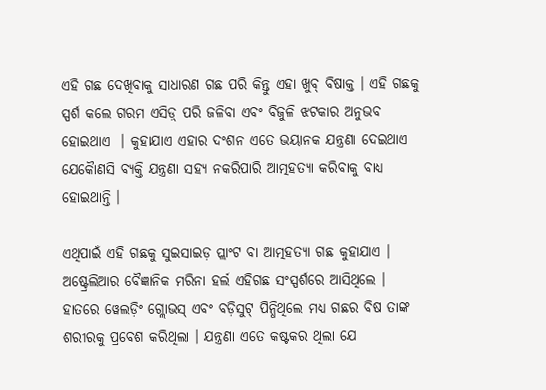ଏହି ଗଛ ଦେଖିବାକୁ ସାଧାରଣ ଗଛ ପରି କିନ୍ତୁ ଏହା ଖୁବ୍ ବିଷାକ୍ତ । ଏହି ଗଛକୁ ସ୍ପର୍ଶ କଲେ ଗରମ ଏସିଡ଼୍ ପରି ଜଳିବା ଏବଂ ବିଜୁଳି ଝଟକାର ଅନୁଭବ ହୋଇଥାଏ  । କୁହାଯାଏ ଏହାର ଦଂଶନ ଏତେ ଭୟାନକ ଯନ୍ତ୍ରଣା ଦେଇଥାଏ ଯେକୈାଣସି ବ୍ୟକ୍ତି ଯନ୍ତ୍ରଣା ସହ୍ୟ ନକରିପାରି ଆତ୍ମହତ୍ୟା କରିବାକୁ ବାଧ୍ୟ ହୋଇଥାନ୍ତି ।

ଏଥିପାଇଁ ଏହି ଗଛକୁ ସୁଇସାଇଡ଼ ପ୍ଲାଂଟ ବା ଆତ୍ମହତ୍ୟା ଗଛ କୁହାଯାଏ । ଅଷ୍ଟ୍ରେଲିଆର ବୈଜ୍ଞାନିକ ମରିନା ହର୍ଲ ଏହିଗଛ ସଂସ୍ପର୍ଶରେ ଆସିଥିଲେ । ହାତରେ ୱେଲଡ଼ିଂ ଗ୍ଲୋଭସ୍ ଏବଂ ବଡ଼ିସୁଟ୍ ପିନ୍ଧିଥିଲେ ମଧ୍ୟ ଗଛର ବିଷ ତାଙ୍କ ଶରୀରକୁ ପ୍ରବେଶ କରିଥିଲା । ଯନ୍ତ୍ରଣା ଏତେ କଷ୍ଟକର ଥିଲା ଯେ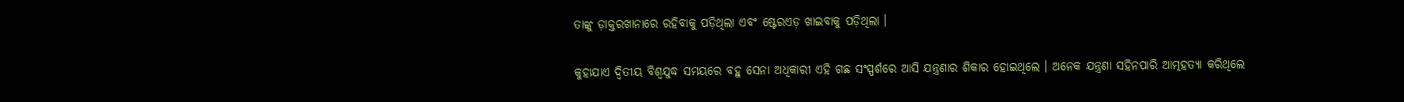ତାଙ୍କୁ ଡ଼ାକ୍ତରଖାନାରେ ରହିବାକୁ ପଡ଼ିଥିଲା ଏବଂ ଷ୍ଟେରଏଡ଼ ଖାଇବାକୁ ପଡ଼ିଥିଲା ।

କୁହାଯାଏ ଦ୍ୱିତୀୟ ବିଶ୍ୱଯୁଦ୍ଧ ସମୟରେ ବହୁ ସେନା ଅଧିକାରୀ ଏହି ଗଛ ସଂସ୍ପର୍ଶରେ ଆସି ଯନ୍ତ୍ରଣାର ଶିକାର ହୋଇଥିଲେ । ଅନେକ ଯନ୍ତ୍ରଣା ସହିନପାରି ଆତ୍ମହତ୍ୟା କରିଥିଲେ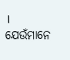। ଯେଉଁମାନେ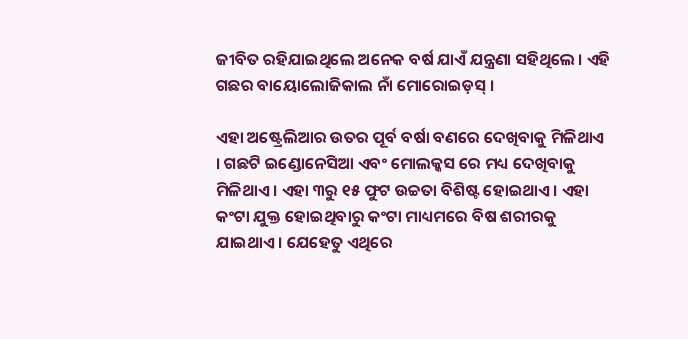ଜୀବିତ ରହିଯାଇଥିଲେ ଅନେକ ବର୍ଷ ଯାଏଁ ଯନ୍ତ୍ରଣା ସହିଥିଲେ । ଏହି ଗଛର ବାୟୋଲୋଜିକାଲ ନାଁ ମୋରୋଇଡ଼ସ୍ ।

ଏହା ଅଷ୍ଟ୍ରେଲିଆର ଉତର ପୂର୍ବ ବର୍ଷା ବଣରେ ଦେଖିବାକୁ ମିଳିଥାଏ । ଗଛଟି ଇଣ୍ଡୋନେସିଆ ଏବଂ ମୋଲକ୍କସ ରେ ମଧ୍ୟ ଦେଖିବାକୁ ମିଳିଥାଏ । ଏହା ୩ରୁ ୧୫ ଫୁଟ ଉଚ୍ଚତା ବିଶିଷ୍ଟ ହୋଇଥାଏ । ଏହା କଂଟା ଯୁକ୍ତ ହୋଇଥିବାରୁ କଂଟା ମାଧ୍ୟମରେ ବିଷ ଶରୀରକୁ ଯାଇଥାଏ । ଯେହେତୁ ଏଥିରେ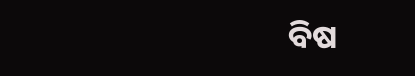ବିଷ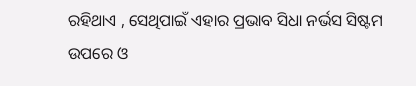ରହିଥାଏ , ସେଥିପାଇଁ ଏହାର ପ୍ରଭାବ ସିଧା ନର୍ଭସ ସିଷ୍ଟମ ଉପରେ ଓ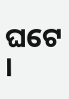ଘଟେ ।